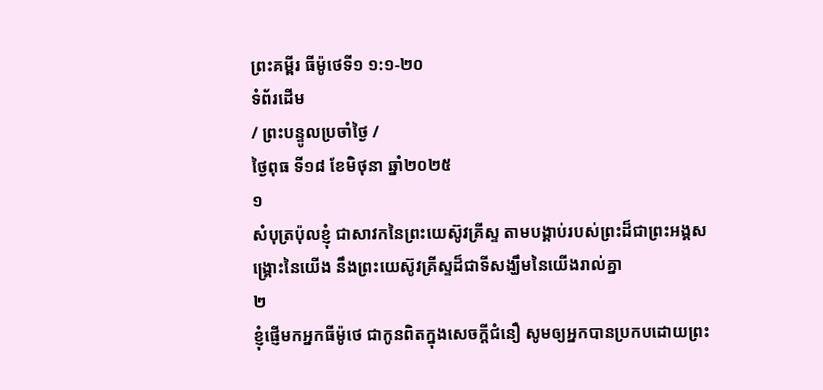ព្រះគម្ពីរ ធីម៉ូថេទី១ ១:១-២០
ទំព័រដើម
/ ព្រះបន្ទូលប្រចាំថ្ងៃ /
ថ្ងៃពុធ ទី១៨ ខែមិថុនា ឆ្នាំ២០២៥
១
សំបុត្រប៉ុលខ្ញុំ ជាសាវកនៃព្រះយេស៊ូវគ្រីស្ទ តាមបង្គាប់របស់ព្រះដ៏ជាព្រះអង្គសង្គ្រោះនៃយើង នឹងព្រះយេស៊ូវគ្រីស្ទដ៏ជាទីសង្ឃឹមនៃយើងរាល់គ្នា
២
ខ្ញុំផ្ញើមកអ្នកធីម៉ូថេ ជាកូនពិតក្នុងសេចក្ដីជំនឿ សូមឲ្យអ្នកបានប្រកបដោយព្រះ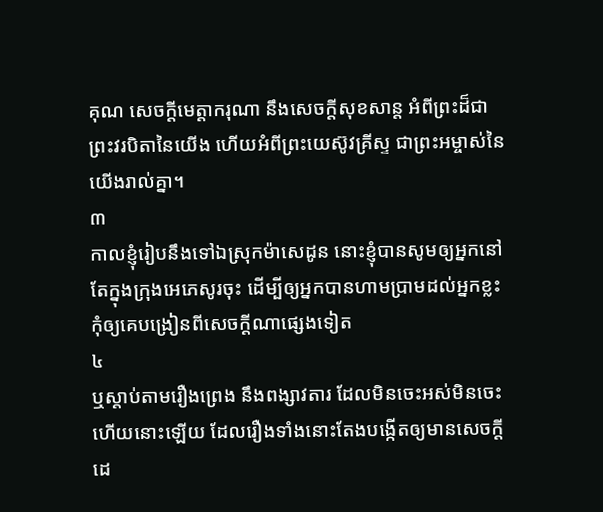គុណ សេចក្ដីមេត្តាករុណា នឹងសេចក្ដីសុខសាន្ត អំពីព្រះដ៏ជាព្រះវរបិតានៃយើង ហើយអំពីព្រះយេស៊ូវគ្រីស្ទ ជាព្រះអម្ចាស់នៃយើងរាល់គ្នា។
៣
កាលខ្ញុំរៀបនឹងទៅឯស្រុកម៉ាសេដូន នោះខ្ញុំបានសូមឲ្យអ្នកនៅតែក្នុងក្រុងអេភេសូរចុះ ដើម្បីឲ្យអ្នកបានហាមប្រាមដល់អ្នកខ្លះ កុំឲ្យគេបង្រៀនពីសេចក្ដីណាផ្សេងទៀត
៤
ឬស្តាប់តាមរឿងព្រេង នឹងពង្សាវតារ ដែលមិនចេះអស់មិនចេះហើយនោះឡើយ ដែលរឿងទាំងនោះតែងបង្កើតឲ្យមានសេចក្ដីដេ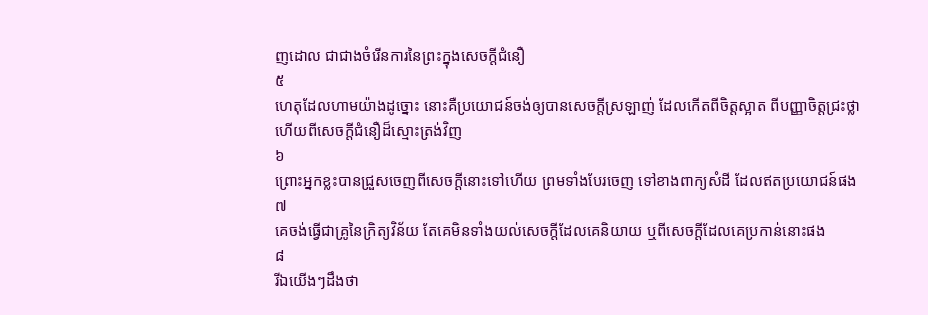ញដោល ជាជាងចំរើនការនៃព្រះក្នុងសេចក្ដីជំនឿ
៥
ហេតុដែលហាមយ៉ាងដូច្នោះ នោះគឺប្រយោជន៍ចង់ឲ្យបានសេចក្ដីស្រឡាញ់ ដែលកើតពីចិត្តស្អាត ពីបញ្ញាចិត្តជ្រះថ្លា ហើយពីសេចក្ដីជំនឿដ៏ស្មោះត្រង់វិញ
៦
ព្រោះអ្នកខ្លះបានជ្រួសចេញពីសេចក្ដីនោះទៅហើយ ព្រមទាំងបែរចេញ ទៅខាងពាក្យសំដី ដែលឥតប្រយោជន៍ផង
៧
គេចង់ធ្វើជាគ្រូនៃក្រិត្យវិន័យ តែគេមិនទាំងយល់សេចក្ដីដែលគេនិយាយ ឬពីសេចក្ដីដែលគេប្រកាន់នោះផង
៨
រីឯយើងៗដឹងថា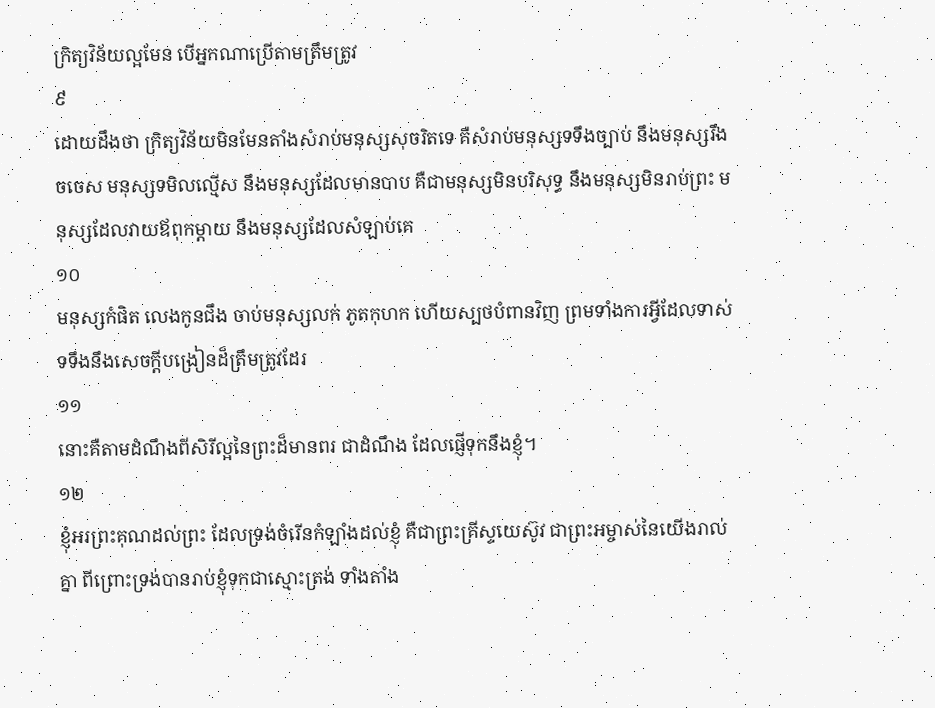ក្រិត្យវិន័យល្អមែន បើអ្នកណាប្រើតាមត្រឹមត្រូវ
៩
ដោយដឹងថា ក្រិត្យវិន័យមិនមែនតាំងសំរាប់មនុស្សសុចរិតទេ គឺសំរាប់មនុស្សទទឹងច្បាប់ នឹងមនុស្សរឹងចចេស មនុស្សទមិលល្មើស នឹងមនុស្សដែលមានបាប គឺជាមនុស្សមិនបរិសុទ្ធ នឹងមនុស្សមិនរាប់ព្រះ មនុស្សដែលវាយឪពុកម្តាយ នឹងមនុស្សដែលសំឡាប់គេ
១០
មនុស្សកំផិត លេងកូនជឹង ចាប់មនុស្សលក់ ភូតកុហក ហើយស្បថបំពានវិញ ព្រមទាំងការអ្វីដែលទាស់ទទឹងនឹងសេចក្ដីបង្រៀនដ៏ត្រឹមត្រូវដែរ
១១
នោះគឺតាមដំណឹងពីសិរីល្អនៃព្រះដ៏មានពរ ជាដំណឹង ដែលផ្ញើទុកនឹងខ្ញុំ។
១២
ខ្ញុំអរព្រះគុណដល់ព្រះ ដែលទ្រង់ចំរើនកំឡាំងដល់ខ្ញុំ គឺជាព្រះគ្រីស្ទយេស៊ូវ ជាព្រះអម្ចាស់នៃយើងរាល់គ្នា ពីព្រោះទ្រង់បានរាប់ខ្ញុំទុកជាស្មោះត្រង់ ទាំងតាំង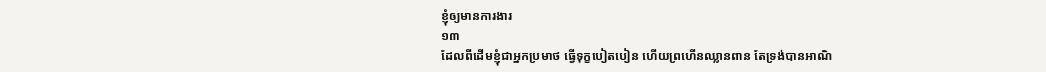ខ្ញុំឲ្យមានការងារ
១៣
ដែលពីដើមខ្ញុំជាអ្នកប្រមាថ ធ្វើទុក្ខបៀតបៀន ហើយព្រហើនឈ្លានពាន តែទ្រង់បានអាណិ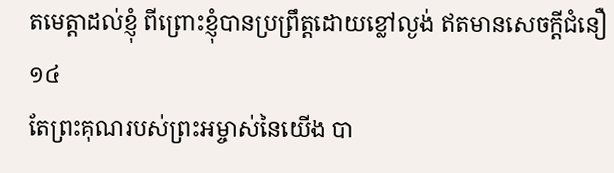តមេត្តាដល់ខ្ញុំ ពីព្រោះខ្ញុំបានប្រព្រឹត្តដោយខ្លៅល្ងង់ ឥតមានសេចក្ដីជំនឿ
១៤
តែព្រះគុណរបស់ព្រះអម្ចាស់នៃយើង បា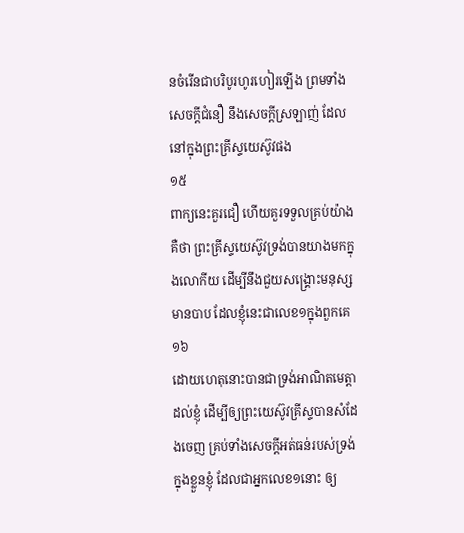នចំរើនជាបរិបូរហូរហៀរឡើង ព្រមទាំងសេចក្ដីជំនឿ នឹងសេចក្ដីស្រឡាញ់ ដែលនៅក្នុងព្រះគ្រីស្ទយេស៊ូវផង
១៥
ពាក្យនេះគួរជឿ ហើយគួរទទួលគ្រប់យ៉ាង គឺថា ព្រះគ្រីស្ទយេស៊ូវទ្រង់បានយាងមកក្នុងលោកីយ ដើម្បីនឹងជួយសង្គ្រោះមនុស្សមានបាប ដែលខ្ញុំនេះជាលេខ១ក្នុងពួកគេ
១៦
ដោយហេតុនោះបានជាទ្រង់អាណិតមេត្តាដល់ខ្ញុំ ដើម្បីឲ្យព្រះយេស៊ូវគ្រីស្ទបានសំដែងចេញ គ្រប់ទាំងសេចក្ដីអត់ធន់របស់ទ្រង់ក្នុងខ្លួនខ្ញុំ ដែលជាអ្នកលេខ១នោះ ឲ្យ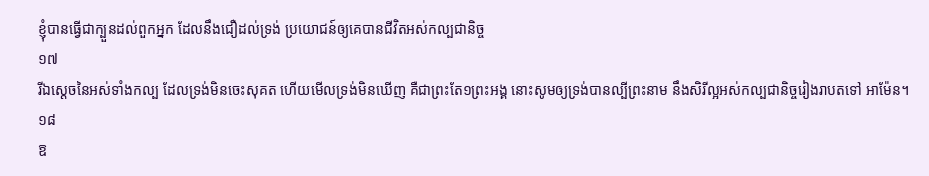ខ្ញុំបានធ្វើជាក្បួនដល់ពួកអ្នក ដែលនឹងជឿដល់ទ្រង់ ប្រយោជន៍ឲ្យគេបានជីវិតអស់កល្បជានិច្ច
១៧
រីឯស្តេចនៃអស់ទាំងកល្ប ដែលទ្រង់មិនចេះសុគត ហើយមើលទ្រង់មិនឃើញ គឺជាព្រះតែ១ព្រះអង្គ នោះសូមឲ្យទ្រង់បានល្បីព្រះនាម នឹងសិរីល្អអស់កល្បជានិច្ចរៀងរាបតទៅ អាម៉ែន។
១៨
ឱ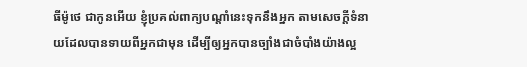ធីម៉ូថេ ជាកូនអើយ ខ្ញុំប្រគល់ពាក្យបណ្តាំនេះទុកនឹងអ្នក តាមសេចក្ដីទំនាយដែលបានទាយពីអ្នកជាមុន ដើម្បីឲ្យអ្នកបានច្បាំងជាចំបាំងយ៉ាងល្អ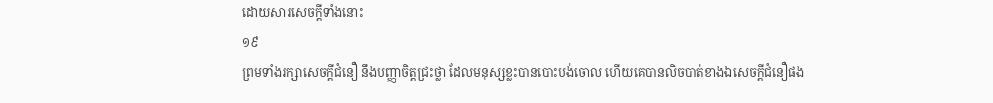ដោយសារសេចក្ដីទាំងនោះ
១៩
ព្រមទាំងរក្សាសេចក្ដីជំនឿ នឹងបញ្ញាចិត្តជ្រះថ្លា ដែលមនុស្សខ្លះបានបោះបង់ចោល ហើយគេបានលិចបាត់ខាងឯសេចក្ដីជំនឿផង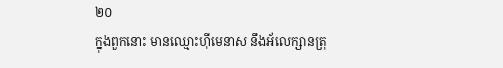២០
ក្នុងពួកនោះ មានឈ្មោះហ៊ីមេនាស នឹងអ័លេក្សានត្រុ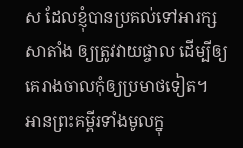ស ដែលខ្ញុំបានប្រគល់ទៅអារក្សសាតាំង ឲ្យត្រូវវាយផ្ចាល ដើម្បីឲ្យគេរាងចាលកុំឲ្យប្រមាថទៀត។
អានព្រះគម្ពីរទាំងមូលក្នុ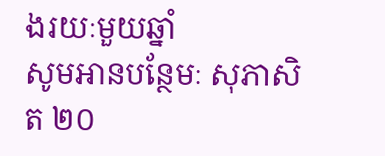ងរយៈមួយឆ្នាំ
សូមអានបន្ថែមៈ សុភាសិត ២០